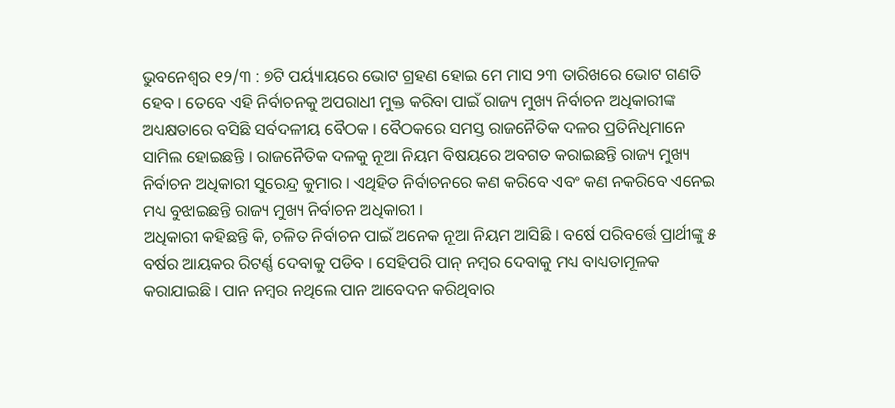ଭୁବନେଶ୍ୱର ୧୨/୩ : ୭ଟି ପର୍ୟ୍ୟାୟରେ ଭୋଟ ଗ୍ରହଣ ହୋଇ ମେ ମାସ ୨୩ ତାରିଖରେ ଭୋଟ ଗଣତି ହେବ । ତେବେ ଏହି ନିର୍ବାଚନକୁ ଅପରାଧୀ ମୁକ୍ତ କରିବା ପାଇଁ ରାଜ୍ୟ ମୁଖ୍ୟ ନିର୍ବାଚନ ଅଧିକାରୀଙ୍କ ଅଧ୍ୟକ୍ଷତାରେ ବସିଛି ସର୍ବଦଳୀୟ ବୈଠକ । ବୈଠକରେ ସମସ୍ତ ରାଜନୈତିକ ଦଳର ପ୍ରତିନିଧିମାନେ ସାମିଲ ହୋଇଛନ୍ତି । ରାଜନୈତିକ ଦଳକୁ ନୂଆ ନିୟମ ବିଷୟରେ ଅବଗତ କରାଇଛନ୍ତି ରାଜ୍ୟ ମୁଖ୍ୟ ନିର୍ବାଚନ ଅଧିକାରୀ ସୁରେନ୍ଦ୍ର କୁମାର । ଏଥିହିତ ନିର୍ବାଚନରେ କଣ କରିବେ ଏବଂ କଣ ନକରିବେ ଏନେଇ ମଧ୍ୟ ବୁଝାଇଛନ୍ତି ରାଜ୍ୟ ମୁଖ୍ୟ ନିର୍ବାଚନ ଅଧିକାରୀ ।
ଅଧିକାରୀ କହିଛନ୍ତି କି, ଚଳିତ ନିର୍ବାଚନ ପାଇଁ ଅନେକ ନୂଆ ନିୟମ ଆସିଛି । ବର୍ଷେ ପରିବର୍ତ୍ତେ ପ୍ରାର୍ଥୀଙ୍କୁ ୫ ବର୍ଷର ଆୟକର ରିଟର୍ଣ୍ଣ ଦେବାକୁ ପଡିବ । ସେହିପରି ପାନ୍ ନମ୍ବର ଦେବାକୁ ମଧ୍ୟ ବାଧ୍ୟତାମୂଳକ କରାଯାଇଛି । ପାନ ନମ୍ବର ନଥିଲେ ପାନ ଆବେଦନ କରିଥିବାର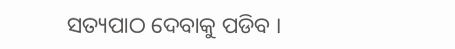ସତ୍ୟପାଠ ଦେବାକୁ ପଡିବ ।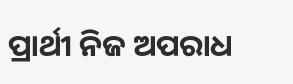ପ୍ରାର୍ଥୀ ନିଜ ଅପରାଧ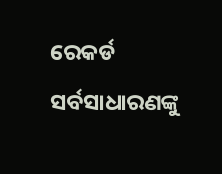ରେକର୍ଡ ସର୍ବସାଧାରଣଙ୍କୁ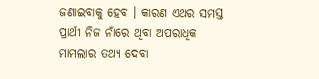ଜଣାଇବାକୁ ହେବ । କାରଣ ଏଥର ସମସ୍ତ ପ୍ରାର୍ଥୀ ନିଜ ନାଁରେ ଥିବା ଅପରାଧିକ ମାମଲାର ତଥ୍ୟ ଦେବା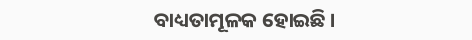ବାଧ୍ୟତାମୂଳକ ହୋଇଛି ।